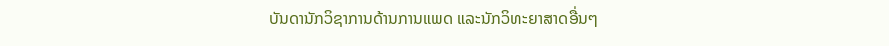ບັນດານັກວິຊາການດ້ານການແພດ ແລະນັກວິທະຍາສາດອື່ນໆ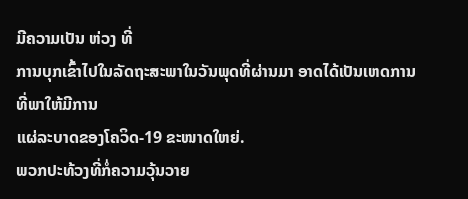ມີຄວາມເປັນ ຫ່ວງ ທີ່
ການບຸກເຂົ້າໄປໃນລັດຖະສະພາໃນວັນພຸດທີ່ຜ່ານມາ ອາດໄດ້ເປັນເຫດການ ທີ່ພາໃຫ້ມີການ
ແຜ່ລະບາດຂອງໂຄວິດ-19 ຂະໜາດໃຫຍ່.
ພວກປະທ້ວງທີ່ກໍ່ຄວາມວຸ້ນວາຍ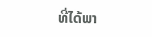ທີ່ໄດ້ພາ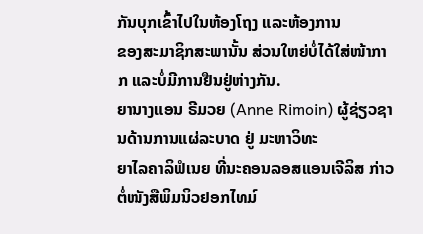ກັນບຸກເຂົ້າໄປໃນຫ້ອງໂຖງ ແລະຫ້ອງການ
ຂອງສະມາຊິກສະພານັ້ນ ສ່ວນໃຫຍ່ບໍ່ໄດ້ໃສ່ໜ້າກາກ ແລະບໍ່ມີການຢືນຢູ່ຫ່າງກັນ.
ຍານາງແອນ ຣີມວຍ (Anne Rimoin) ຜູ້ຊ່ຽວຊານດ້ານການແຜ່ລະບາດ ຢູ່ ມະຫາວິທະ
ຍາໄລຄາລິຟໍເນຍ ທີ່ນະຄອນລອສແອນເຈີລິສ ກ່າວຕໍ່ໜັງສືພິມນິວຢອກໄທມ໌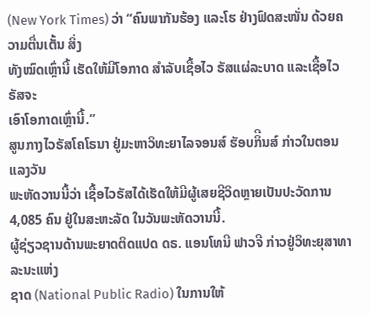(New York Times) ວ່າ “ຄົນພາກັນຮ້ອງ ແລະໂຮ ຢ່າງຟົດສະໜັ່ນ ດ້ວຍຄວາມຕື່ນເຕັ້ນ ສິ່ງ
ທັງໝົດເຫຼົ່ານີ້ ເຮັດໃຫ້ມີໂອກາດ ສໍາລັບເຊື້ອໄວ ຣັສແຜ່ລະບາດ ແລະເຊື້ອໄວຣັສຈະ
ເອົາໂອກາດເຫຼົ່ານີ້.”
ສູນກາງໄວຣັສໂຄໂຣນາ ຢູ່ມະຫາວິທະຍາໄລຈອນສ໌ ຮັອບກິີນສ໌ ກ່າວໃນຕອນ ແລງວັນ
ພະຫັດວານນີ້ວ່າ ເຊື້ອໄວຣັສໄດ້ເຮັດໃຫ້ມີຜູ້ເສຍຊີວິດຫຼາຍເປັນປະວັດການ 4,085 ຄົນ ຢູ່ໃນສະຫະລັດ ໃນວັນພະຫັດວານນີ້.
ຜູ້ຊ່ຽວຊານດ້ານພະຍາດຕິດແປດ ດຣ. ແອນໂທນີ ຟາວຈີ ກ່າວຢູ່ວິທະຍຸສາທາລະນະແຫ່ງ
ຊາດ (National Public Radio) ໃນການໃຫ້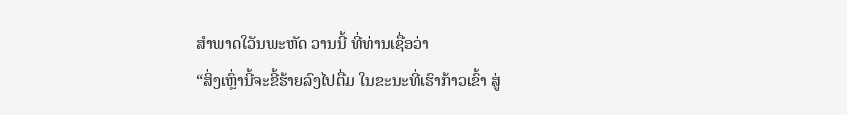ສຳພາດໃວັນພະຫັດ ວານນີ້ ທີ່ທ່ານເຊື່ອວ່າ
“ສິ່ງເຫຼົ່ານີ້ຈະຂີ້ຮ້າຍລົງໄປຕື່ມ ໃນຂະນະທີ່ເຮົາກ້າວເຂົ້າ ສູ່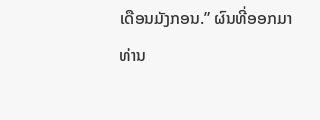ເດືອນມັງກອນ.” ຜົນທີ່ອອກມາ
ທ່ານ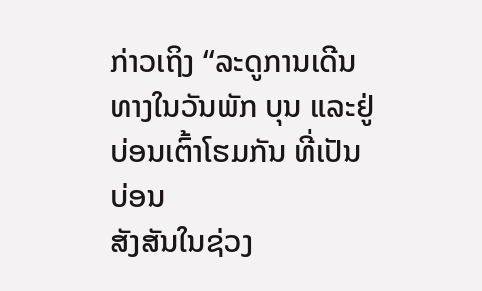ກ່າວເຖິງ “ລະດູການເດີນທາງໃນວັນພັກ ບຸນ ແລະຢູ່ບ່ອນເຕົ້າໂຮມກັນ ທີ່ເປັນບ່ອນ
ສັງສັນໃນຊ່ວງ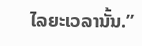ໄລຍະເວລານັ້ນ.”